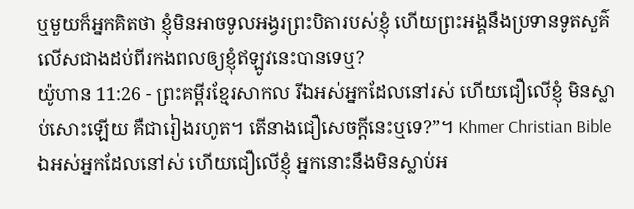ឬមួយក៏អ្នកគិតថា ខ្ញុំមិនអាចទូលអង្វរព្រះបិតារបស់ខ្ញុំ ហើយព្រះអង្គនឹងប្រទានទូតសួគ៌លើសជាងដប់ពីរកងពលឲ្យខ្ញុំឥឡូវនេះបានទេឬ?
យ៉ូហាន 11:26 - ព្រះគម្ពីរខ្មែរសាកល រីឯអស់អ្នកដែលនៅរស់ ហើយជឿលើខ្ញុំ មិនស្លាប់សោះឡើយ គឺជារៀងរហូត។ តើនាងជឿសេចក្ដីនេះឬទេ?”។ Khmer Christian Bible ឯអស់អ្នកដែលនៅស់ ហើយជឿលើខ្ញុំ អ្នកនោះនឹងមិនស្លាប់អ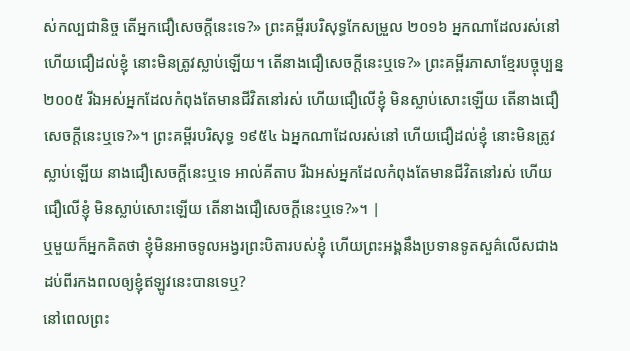ស់កល្បជានិច្ច តើអ្នកជឿសេចក្ដីនេះទេ?» ព្រះគម្ពីរបរិសុទ្ធកែសម្រួល ២០១៦ អ្នកណាដែលរស់នៅ ហើយជឿដល់ខ្ញុំ នោះមិនត្រូវស្លាប់ឡើយ។ តើនាងជឿសេចក្តីនេះឬទេ?» ព្រះគម្ពីរភាសាខ្មែរបច្ចុប្បន្ន ២០០៥ រីឯអស់អ្នកដែលកំពុងតែមានជីវិតនៅរស់ ហើយជឿលើខ្ញុំ មិនស្លាប់សោះឡើយ តើនាងជឿសេចក្ដីនេះឬទេ?»។ ព្រះគម្ពីរបរិសុទ្ធ ១៩៥៤ ឯអ្នកណាដែលរស់នៅ ហើយជឿដល់ខ្ញុំ នោះមិនត្រូវស្លាប់ឡើយ នាងជឿសេចក្ដីនេះឬទេ អាល់គីតាប រីឯអស់អ្នកដែលកំពុងតែមានជីវិតនៅរស់ ហើយជឿលើខ្ញុំ មិនស្លាប់សោះឡើយ តើនាងជឿសេចក្ដីនេះឬទេ?»។ |
ឬមួយក៏អ្នកគិតថា ខ្ញុំមិនអាចទូលអង្វរព្រះបិតារបស់ខ្ញុំ ហើយព្រះអង្គនឹងប្រទានទូតសួគ៌លើសជាងដប់ពីរកងពលឲ្យខ្ញុំឥឡូវនេះបានទេឬ?
នៅពេលព្រះ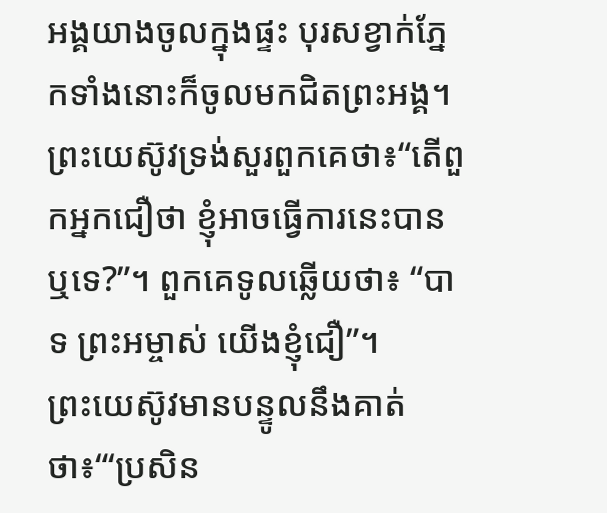អង្គយាងចូលក្នុងផ្ទះ បុរសខ្វាក់ភ្នែកទាំងនោះក៏ចូលមកជិតព្រះអង្គ។ ព្រះយេស៊ូវទ្រង់សួរពួកគេថា៖“តើពួកអ្នកជឿថា ខ្ញុំអាចធ្វើការនេះបានឬទេ?”។ ពួកគេទូលឆ្លើយថា៖ “បាទ ព្រះអម្ចាស់ យើងខ្ញុំជឿ”។
ព្រះយេស៊ូវមានបន្ទូលនឹងគាត់ថា៖“‘ប្រសិន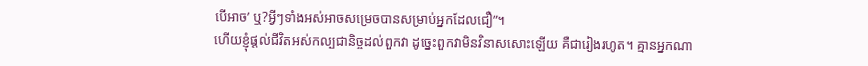បើអាច’ ឬ?អ្វីៗទាំងអស់អាចសម្រេចបានសម្រាប់អ្នកដែលជឿ”។
ហើយខ្ញុំផ្ដល់ជីវិតអស់កល្បជានិច្ចដល់ពួកវា ដូច្នេះពួកវាមិនវិនាសសោះឡើយ គឺជារៀងរហូត។ គ្មានអ្នកណា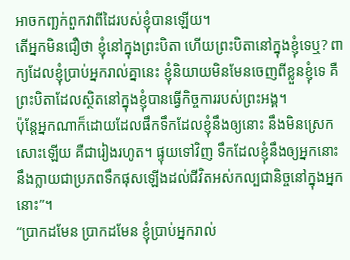អាចកញ្ឆក់ពួកវាពីដៃរបស់ខ្ញុំបានឡើយ។
តើអ្នកមិនជឿថា ខ្ញុំនៅក្នុងព្រះបិតា ហើយព្រះបិតានៅក្នុងខ្ញុំទេឬ? ពាក្យដែលខ្ញុំប្រាប់អ្នករាល់គ្នានេះ ខ្ញុំនិយាយមិនមែនចេញពីខ្លួនខ្ញុំទេ គឺព្រះបិតាដែលស្ថិតនៅក្នុងខ្ញុំបានធ្វើកិច្ចការរបស់ព្រះអង្គ។
ប៉ុន្តែអ្នកណាក៏ដោយដែលផឹកទឹកដែលខ្ញុំនឹងឲ្យនោះ នឹងមិនស្រេកសោះឡើយ គឺជារៀងរហូត។ ផ្ទុយទៅវិញ ទឹកដែលខ្ញុំនឹងឲ្យអ្នកនោះ នឹងក្លាយជាប្រភពទឹកផុសឡើងដល់ជីវិតអស់កល្បជានិច្ចនៅក្នុងអ្នកនោះ”។
“ប្រាកដមែន ប្រាកដមែន ខ្ញុំប្រាប់អ្នករាល់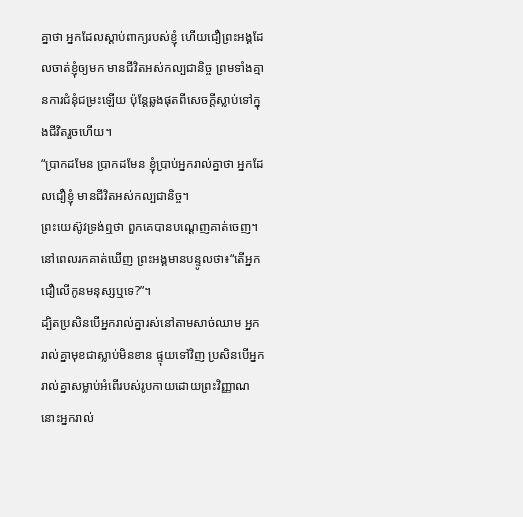គ្នាថា អ្នកដែលស្ដាប់ពាក្យរបស់ខ្ញុំ ហើយជឿព្រះអង្គដែលចាត់ខ្ញុំឲ្យមក មានជីវិតអស់កល្បជានិច្ច ព្រមទាំងគ្មានការជំនុំជម្រះឡើយ ប៉ុន្តែឆ្លងផុតពីសេចក្ដីស្លាប់ទៅក្នុងជីវិតរួចហើយ។
“ប្រាកដមែន ប្រាកដមែន ខ្ញុំប្រាប់អ្នករាល់គ្នាថា អ្នកដែលជឿខ្ញុំ មានជីវិតអស់កល្បជានិច្ច។
ព្រះយេស៊ូវទ្រង់ឮថា ពួកគេបានបណ្ដេញគាត់ចេញ។ នៅពេលរកគាត់ឃើញ ព្រះអង្គមានបន្ទូលថា៖“តើអ្នកជឿលើកូនមនុស្សឬទេ?”។
ដ្បិតប្រសិនបើអ្នករាល់គ្នារស់នៅតាមសាច់ឈាម អ្នករាល់គ្នាមុខជាស្លាប់មិនខាន ផ្ទុយទៅវិញ ប្រសិនបើអ្នករាល់គ្នាសម្លាប់អំពើរបស់រូបកាយដោយព្រះវិញ្ញាណ នោះអ្នករាល់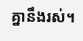គ្នានឹងរស់។